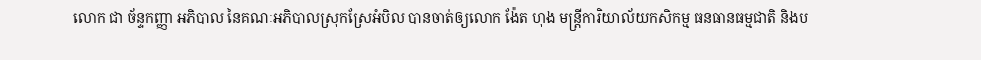លោក ជា ច័ន្ទកញ្ញា អភិបាល នៃគណៈអភិបាលស្រុកស្រែអំបិល បានចាត់ឲ្យលោក ង៉ែត ហុង មន្រ្តីការិយាល័យកសិកម្ម ធនធានធម្មជាតិ និងប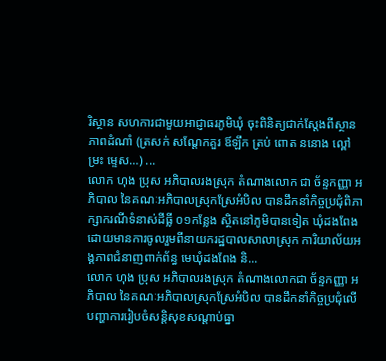រិស្ថាន សហការជាមួយអាជ្ញាធរភូមិឃុំ ចុះពិនិត្យជាក់ស្តែងពីស្ថានភាពដំណាំ (ត្រសក់ សណ្តែកគួរ ឪឡឹក ត្រប់ ពោត ននោង ល្ពៅ ម្រះ ម្ទេស…) ...
លោក ហុង ប្រុស អភិបាលរងស្រុក តំណាងលោក ជា ច័ន្ទកញ្ញា អភិបាល នៃគណៈអភិបាលស្រុកស្រែអំបិល បានដឹកនាំកិច្ចប្រជុំពិភាក្សាករណីទំនាស់ដីធ្លី ០១កន្លែង ស្ថិតនៅភូមិបានទៀត ឃុំដងពែង ដោយមានការចូលរួមពីនាយករដ្ឋបាលសាលាស្រុក ការិយាល័យអង្គភាពជំនាញពាក់ព័ន្ធ មេឃុំដងពែង និ...
លោក ហុង ប្រុស អភិបាលរងស្រុក តំណាងលោកជា ច័ន្ទកញ្ញា អភិបាល នៃគណៈអភិបាលស្រុកស្រែអំបិល បានដឹកនាំកិច្ចប្រជុំលើបញ្ហាការរៀបចំសន្តិសុខសណ្តាប់ធ្នា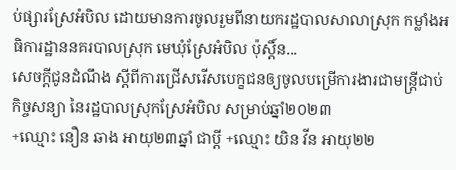ប់ផ្សារស្រែអំបិល ដោយមានការចូលរួមពីនាយករដ្ឋបាលសាលាស្រុក កម្លាំងអធិការដ្ឋាននគរបាលស្រុក មេឃុំស្រែអំបិល ប៉ុស្តិ៍ន...
សេចក្ដីជូនដំណឹង ស្ដីពីការជ្រើសរើសបេក្ខជនឲ្យចូលបម្រើការងារជាមន្ត្រីជាប់កិច្ចសន្យា នៃរដ្ឋបាលស្រុកស្រែអំបិល សម្រាប់ឆ្នាំ២០២៣
+ឈ្មោះ នឿន ឆាង អាយុ២៣ឆ្នាំ ជាប្តី +ឈ្មោះ យិន វីន អាយុ២២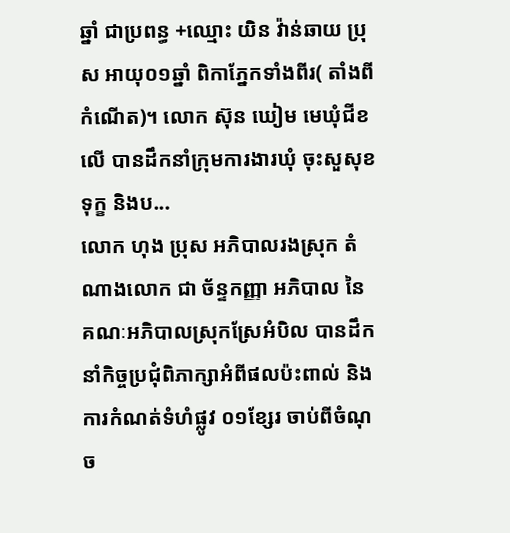ឆ្នាំ ជាប្រពន្ធ +ឈ្មោះ យិន វ៉ាន់ឆាយ ប្រុស អាយុ០១ឆ្នាំ ពិកាភ្នែកទាំងពីរ( តាំងពីកំណើត)។ លោក ស៊ុន ឃៀម មេឃុំជីខលើ បានដឹកនាំក្រុមការងារឃុំ ចុះសួសុខទុក្ខ និងប...
លោក ហុង ប្រុស អភិបាលរងស្រុក តំណាងលោក ជា ច័ន្ទកញ្ញា អភិបាល នៃគណៈអភិបាលស្រុកស្រែអំបិល បានដឹកនាំកិច្ចប្រជុំពិភាក្សាអំពីផលប៉ះពាល់ និងការកំណត់ទំហំផ្លូវ ០១ខ្សែរ ចាប់ពីចំណុច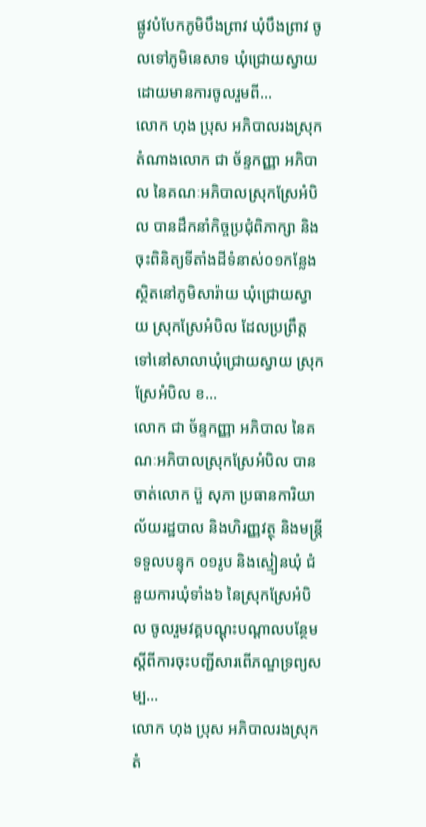ផ្លូវបំបែកភូមិបឹងព្រាវ ឃុំបឹងព្រាវ ចូលទៅភូមិនេសាទ ឃុំជ្រោយស្វាយ ដោយមានការចូលរួមពី...
លោក ហុង ប្រុស អភិបាលរងស្រុក តំណាងលោក ជា ច័ន្ទកញ្ញា អភិបាល នៃគណៈអភិបាលស្រុកស្រែអំបិល បានដឹកនាំកិច្ចប្រជុំពិភាក្សា និងចុះពិនិត្យទីតាំងដីទំនាស់០១កន្លែងស្ថិតនៅភូមិសារ៉ាយ ឃុំជ្រោយស្វាយ ស្រុកស្រែអំបិល ដែលប្រព្រឹត្តទៅនៅសាលាឃុំជ្រោយស្វាយ ស្រុកស្រែអំបិល ខ...
លោក ជា ច័ន្ទកញ្ញា អភិបាល នៃគណៈអភិបាលស្រុកស្រែអំបិល បានចាត់លោក ប៊ួ សុភា ប្រធានការិយាល័យរដ្ឋបាល និងហិរញ្ញវត្ថុ និងមន្ត្រីទទួលបន្ទុក ០១រូប និងស្មៀនឃុំ ជំនួយការឃុំទាំង៦ នៃស្រុកស្រែអំបិល ចូលរួមវគ្គបណ្ដុះបណ្ដាលបន្ថែម ស្ដីពីការចុះបញ្ជីសារពើភណ្ឌទ្រព្យសម្ប...
លោក ហុង ប្រុស អភិបាលរងស្រុក តំ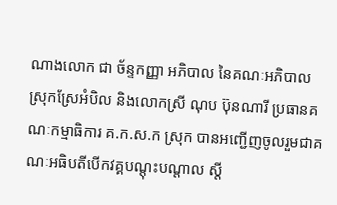ណាងលោក ជា ច័ន្ទកញ្ញា អភិបាល នៃគណៈអភិបាលស្រុកស្រែអំបិល និងលោកស្រី ណុប ប៊ុនណារី ប្រធានគណៈកម្មាធិការ គ.ក.ស.ក ស្រុក បានអញ្ជើញចូលរួមជាគណៈអធិបតីបើកវគ្គបណ្តុះបណ្តាល ស្តី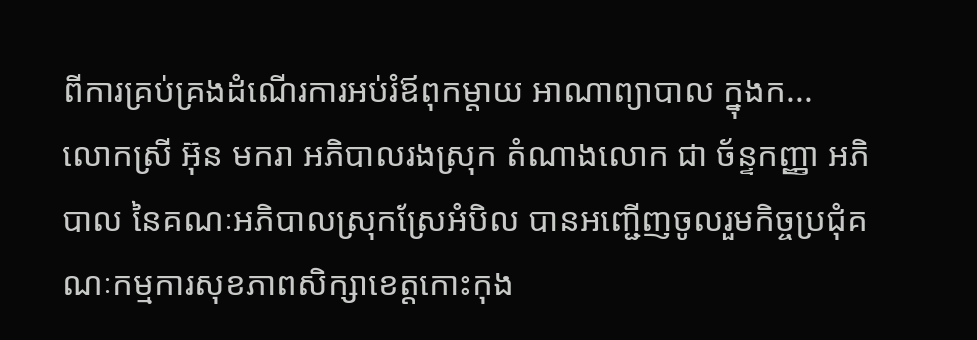ពីការគ្រប់គ្រងដំណើរការអប់រំឪពុកម្តាយ អាណាព្យាបាល ក្នុងក...
លោកស្រី អ៊ុន មករា អភិបាលរងស្រុក តំណាងលោក ជា ច័ន្ទកញ្ញា អភិបាល នៃគណៈអភិបាលស្រុកស្រែអំបិល បានអញ្ជើញចូលរួមកិច្ចប្រជុំគណៈកម្មការសុខភាពសិក្សាខេត្តកោះកុង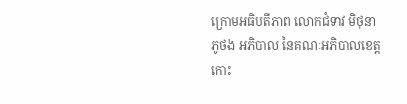ក្រោមអធិបតីភាព លោកជំទាវ មិថុនា ភូថង អភិបាល នៃគណៈអភិបាលខេត្តកោះ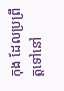កុង ដែលប្រព្រឹត្តទៅនៅ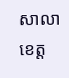សាលាខេត្ត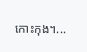កោះកុង។...